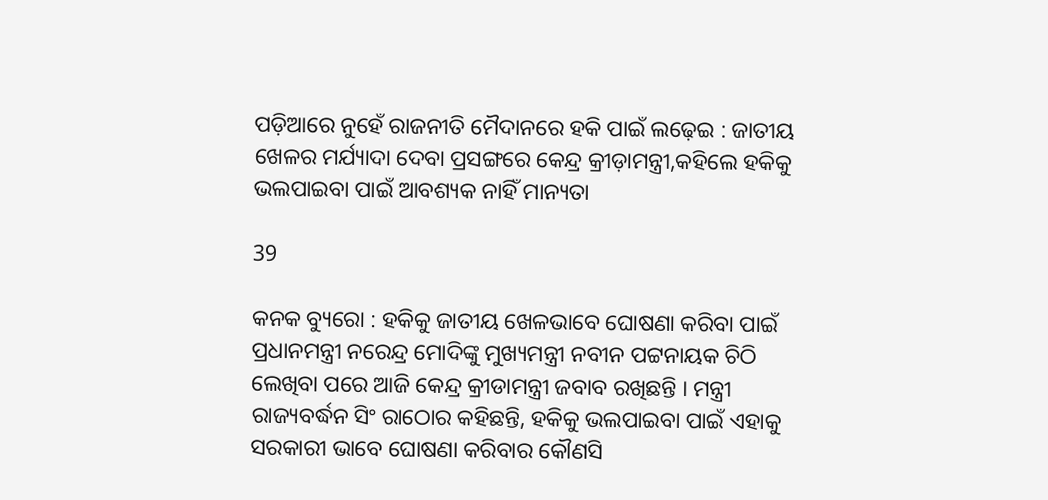ପଡ଼ିଆରେ ନୁହେଁ ରାଜନୀତି ମୈଦାନରେ ହକି ପାଇଁ ଲଢ଼େଇ : ଜାତୀୟ ଖେଳର ମର୍ଯ୍ୟାଦା ଦେବା ପ୍ରସଙ୍ଗରେ କେନ୍ଦ୍ର କ୍ରୀଡ଼ାମନ୍ତ୍ରୀ,କହିଲେ ହକିକୁ ଭଲପାଇବା ପାଇଁ ଆବଶ୍ୟକ ନାହିଁ ମାନ୍ୟତା

39

କନକ ବ୍ୟୁରୋ : ହକିକୁ ଜାତୀୟ ଖେଳଭାବେ ଘୋଷଣା କରିବା ପାଇଁ ପ୍ରଧାନମନ୍ତ୍ରୀ ନରେନ୍ଦ୍ର ମୋଦିଙ୍କୁ ମୁଖ୍ୟମନ୍ତ୍ରୀ ନବୀନ ପଟ୍ଟନାୟକ ଚିଠି ଲେଖିବା ପରେ ଆଜି କେନ୍ଦ୍ର କ୍ରୀଡାମନ୍ତ୍ରୀ ଜବାବ ରଖିଛନ୍ତି । ମନ୍ତ୍ରୀ ରାଜ୍ୟବର୍ଦ୍ଧନ ସିଂ ରାଠୋର କହିଛନ୍ତି, ହକିକୁ ଭଲପାଇବା ପାଇଁ ଏହାକୁ ସରକାରୀ ଭାବେ ଘୋଷଣା କରିବାର କୌଣସି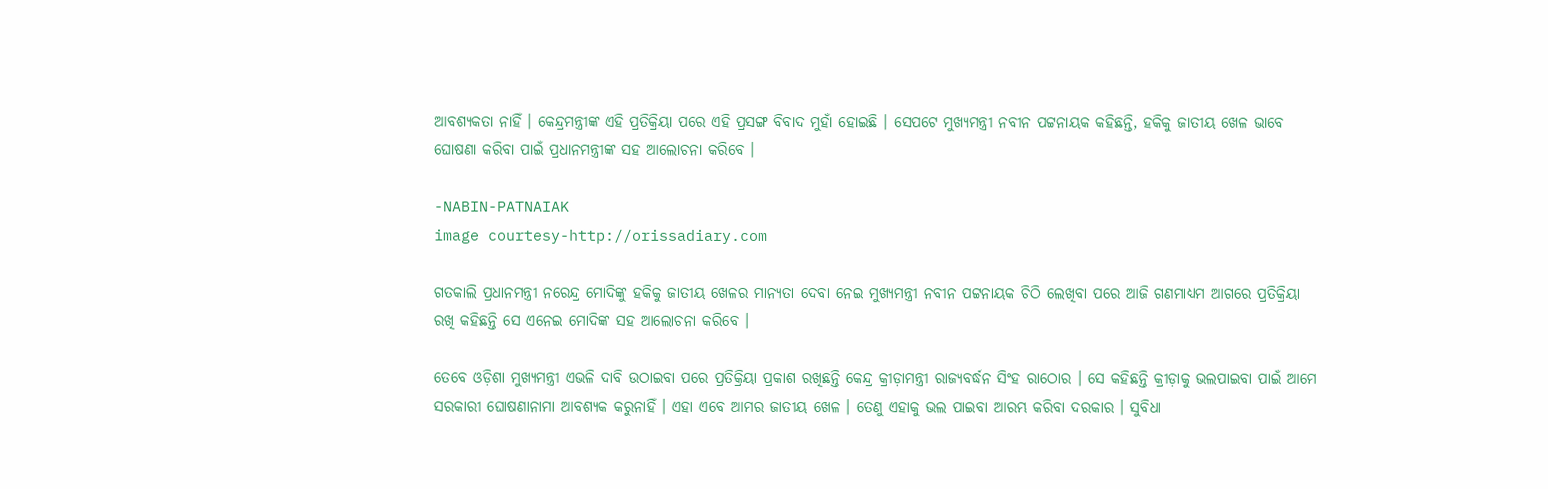ଆବଶ୍ୟକତା ନାହିଁ । କେନ୍ଦ୍ରମନ୍ତ୍ରୀଙ୍କ ଏହି ପ୍ରତିକ୍ରିୟା ପରେ ଏହି ପ୍ରସଙ୍ଗ ବିବାଦ ମୁହାଁ ହୋଇଛି । ସେପଟେ ମୁଖ୍ୟମନ୍ତ୍ରୀ ନବୀନ ପଟ୍ଟନାୟକ କହିଛନ୍ତି, ହକିକୁ ଜାତୀୟ ଖେଳ ଭାବେ ଘୋଷଣା କରିବା ପାଇଁ ପ୍ରଧାନମନ୍ତ୍ରୀଙ୍କ ସହ ଆଲୋଚନା କରିବେ ।

-NABIN-PATNAIAK
image courtesy-http://orissadiary.com

ଗତକାଲି ପ୍ରଧାନମନ୍ତ୍ରୀ ନରେନ୍ଦ୍ର ମୋଦିଙ୍କୁ ହକିକୁ ଜାତୀୟ ଖେଳର ମାନ୍ୟତା ଦେବା ନେଇ ମୁଖ୍ୟମନ୍ତ୍ରୀ ନବୀନ ପଟ୍ଟନାୟକ ଚିଠି ଲେଖିବା ପରେ ଆଜି ଗଣମାଧ୍ୟମ ଆଗରେ ପ୍ରତିକ୍ରିୟା ରଖି କହିଛନ୍ତି ସେ ଏନେଇ ମୋଦିଙ୍କ ସହ ଆଲୋଚନା କରିବେ ।

ତେବେ ଓଡ଼ିଶା ମୁଖ୍ୟମନ୍ତ୍ରୀ ଏଭଳି ଦାବି ଉଠାଇବା ପରେ ପ୍ରତିକ୍ରିୟା ପ୍ରକାଶ ରଖିଛନ୍ତି କେନ୍ଦ୍ର କ୍ରୀଡ଼ାମନ୍ତ୍ରୀ ରାଜ୍ୟବର୍ଦ୍ଧନ ସିଂହ ରାଠୋର । ସେ କହିଛନ୍ତି କ୍ରୀଡ଼ାକୁ ଭଲପାଇବା ପାଇଁ ଆମେ ସରକାରୀ ଘୋଷଣାନାମା ଆବଶ୍ୟକ କରୁନାହିଁ । ଏହା ଏବେ ଆମର ଜାତୀୟ ଖେଳ । ତେଣୁ ଏହାକୁ ଭଲ ପାଇବା ଆରମ୍ଭ କରିବା ଦରକାର । ସୁବିଧା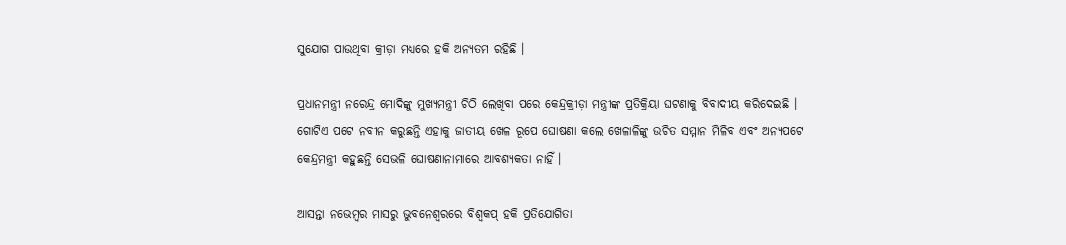ସୁଯୋଗ ପାଉଥିବା କ୍ରୀଡ଼ା ମଧ୍ୟରେ ହକି ଅନ୍ୟତମ ରହିଛି ।

ପ୍ରଧାନମନ୍ତ୍ରୀ ନରେନ୍ଦ୍ର ମୋଦିଙ୍କୁ ମୁଖ୍ୟମନ୍ତ୍ରୀ ଚିଠି ଲେଖିବା ପରେ କେନ୍ଦ୍ରକ୍ରୀଡ଼ା ମନ୍ତ୍ରୀଙ୍କ ପ୍ରତିକ୍ରିୟା ଘଟଣାକୁ ବିବାଦୀୟ କରିଦେଇଛି । ଗୋଟିଏ ପଟେ ନବୀନ କରୁଛନ୍ତି ଏହାକୁ ଜାତୀୟ ଖେଳ ରୂପେ ଘୋଷଣା କଲେ ଖେଳାଳିଙ୍କୁ ଉଚିତ ସମ୍ମାନ ମିଳିବ ଏବଂ ଅନ୍ୟପଟେ କେନ୍ଦ୍ରମନ୍ତ୍ରୀ କହୁଛନ୍ତି ସେଭଳି ଘୋଷଣାନାମାରେ ଆବଶ୍ୟକତା ନାହିଁ ।

ଆସନ୍ତା ନଭେମ୍ବର ମାସରୁ ଭୁବନେଶ୍ୱରରେ ବିଶ୍ୱକପ୍ ହକି ପ୍ରତିଯୋଗିତା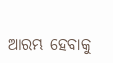ଆରମ୍ଭ ହେବାକୁ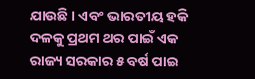ଯାଉଛି । ଏବଂ ଭାରତୀୟ ହକି ଦଳକୁ ପ୍ରଥମ ଥର ପାଇଁ ଏକ ରାଜ୍ୟ ସରକାର ୫ ବର୍ଷ ପାଇ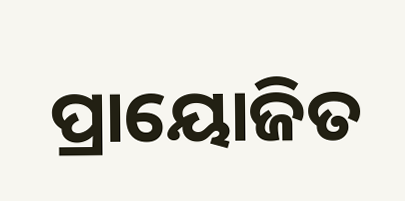ପ୍ରାୟୋଜିତ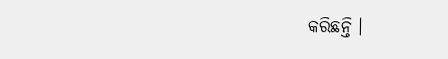କରିଛନ୍ତି ।